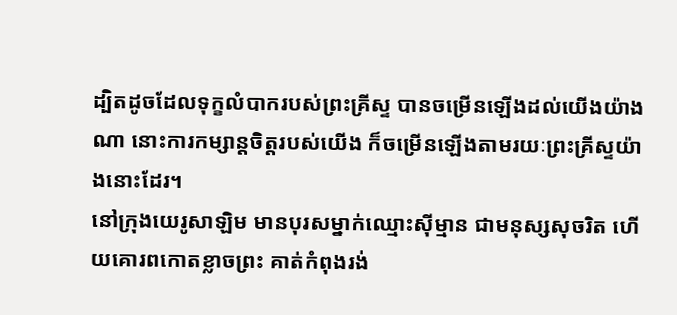ដ្បិតដូចដែលទុក្ខលំបាករបស់ព្រះគ្រីស្ទ បានចម្រើនឡើងដល់យើងយ៉ាងណា នោះការកម្សាន្តចិត្តរបស់យើង ក៏ចម្រើនឡើងតាមរយៈព្រះគ្រីស្ទយ៉ាងនោះដែរ។
នៅក្រុងយេរូសាឡិម មានបុរសម្នាក់ឈ្មោះស៊ីម្មាន ជាមនុស្សសុចរិត ហើយគោរពកោតខ្លាចព្រះ គាត់កំពុងរង់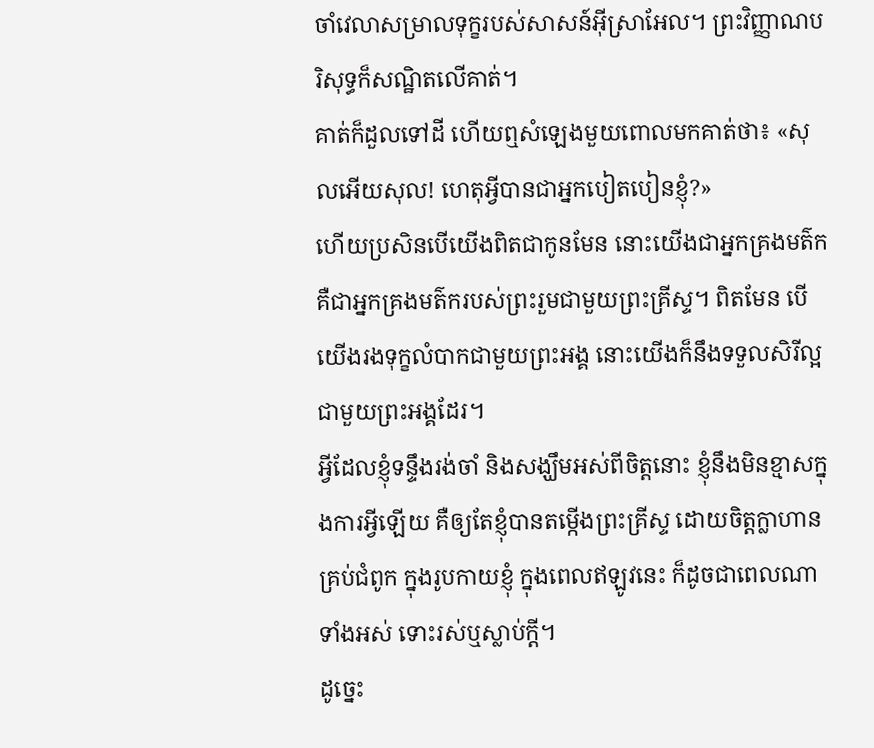ចាំវេលាសម្រាលទុក្ខរបស់សាសន៍អ៊ីស្រាអែល។ ព្រះវិញ្ញាណបរិសុទ្ធក៏សណ្ឋិតលើគាត់។
គាត់ក៏ដួលទៅដី ហើយឮសំឡេងមួយពោលមកគាត់ថា៖ «សុលអើយសុល! ហេតុអ្វីបានជាអ្នកបៀតបៀនខ្ញុំ?»
ហើយប្រសិនបើយើងពិតជាកូនមែន នោះយើងជាអ្នកគ្រងមត៌ក គឺជាអ្នកគ្រងមត៌ករបស់ព្រះរួមជាមួយព្រះគ្រីស្ទ។ ពិតមែន បើយើងរងទុក្ខលំបាកជាមួយព្រះអង្គ នោះយើងក៏នឹងទទួលសិរីល្អជាមួយព្រះអង្គដែរ។
អ្វីដែលខ្ញុំទន្ទឹងរង់ចាំ និងសង្ឃឹមអស់ពីចិត្តនោះ ខ្ញុំនឹងមិនខ្មាសក្នុងការអ្វីឡើយ គឺឲ្យតែខ្ញុំបានតម្កើងព្រះគ្រីស្ទ ដោយចិត្តក្លាហានគ្រប់ជំពូក ក្នុងរូបកាយខ្ញុំ ក្នុងពេលឥឡូវនេះ ក៏ដូចជាពេលណាទាំងអស់ ទោះរស់ឬស្លាប់ក្តី។
ដូច្នេះ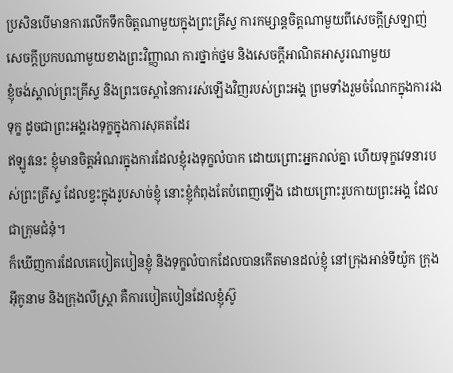ប្រសិនបើមានការលើកទឹកចិត្តណាមួយក្នុងព្រះគ្រីស្ទ ការកម្សាន្តចិត្តណាមួយពីសេចក្ដីស្រឡាញ់ សេចក្ដីប្រកបណាមួយខាងព្រះវិញ្ញាណ ការថ្នាក់ថ្នម និងសេចក្ដីអាណិតអាសូរណាមួយ
ខ្ញុំចង់ស្គាល់ព្រះគ្រីស្ទ និងព្រះចេស្តានៃការរស់ឡើងវិញរបស់ព្រះអង្គ ព្រមទាំងរួមចំណែកក្នុងការរងទុក្ខ ដូចជាព្រះអង្គរងទុក្ខក្នុងការសុគតដែរ
ឥឡូវនេះ ខ្ញុំមានចិត្តអំណរក្នុងការដែលខ្ញុំរងទុក្ខលំបាក ដោយព្រោះអ្នករាល់គ្នា ហើយទុក្ខវេទនារបស់ព្រះគ្រីស្ទ ដែលខ្វះក្នុងរូបសាច់ខ្ញុំ នោះខ្ញុំកំពុងតែបំពេញឡើង ដោយព្រោះរូបកាយព្រះអង្គ ដែលជាក្រុមជំនុំ។
ក៏ឃើញការដែលគេបៀតបៀនខ្ញុំ និងទុក្ខលំបាកដែលបានកើតមានដល់ខ្ញុំ នៅក្រុងអាន់ទីយ៉ូក ក្រុងអ៊ីកូនាម និងក្រុងលីស្ត្រា គឺការបៀតបៀនដែលខ្ញុំស៊ូ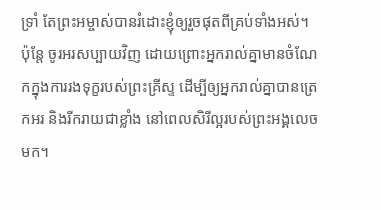ទ្រាំ តែព្រះអម្ចាស់បានរំដោះខ្ញុំឲ្យរួចផុតពីគ្រប់ទាំងអស់។
ប៉ុន្តែ ចូរអរសប្បាយវិញ ដោយព្រោះអ្នករាល់គ្នាមានចំណែកក្នុងការរងទុក្ខរបស់ព្រះគ្រីស្ទ ដើម្បីឲ្យអ្នករាល់គ្នាបានត្រេកអរ និងរីករាយជាខ្លាំង នៅពេលសិរីល្អរបស់ព្រះអង្គលេចមក។